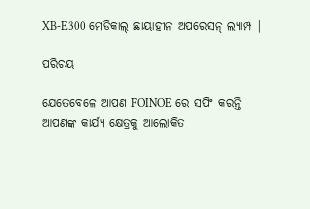XB-E300 ମେଡିକାଲ୍ ଛାୟାହୀନ ଅପରେସନ୍ ଲ୍ୟାମ୍ପ |

ପରିଚୟ

ଯେତେବେଳେ ଆପଣ FOINOE ରେ ସପିଂ କରନ୍ତି ଆପଣଙ୍କ କାର୍ଯ୍ୟ କ୍ଷେତ୍ରକୁ ଆଲୋକିତ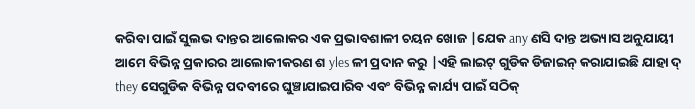କରିବା ପାଇଁ ସୁଲଭ ଦାନ୍ତର ଆଲୋକର ଏକ ପ୍ରଭାବଶାଳୀ ଚୟନ ଖୋଜ |ଯେକ any ଣସି ଦାନ୍ତ ଅଭ୍ୟାସ ଅନୁଯାୟୀ ଆମେ ବିଭିନ୍ନ ପ୍ରକାରର ଆଲୋକୀକରଣ ଶ yles ଳୀ ପ୍ରଦାନ କରୁ |ଏହି ଲାଇଟ୍ ଗୁଡିକ ଡିଜାଇନ୍ କରାଯାଇଛି ଯାହା ଦ୍ they ସେଗୁଡିକ ବିଭିନ୍ନ ପଦବୀରେ ଘୁଞ୍ଚାଯାଇପାରିବ ଏବଂ ବିଭିନ୍ନ କାର୍ଯ୍ୟ ପାଇଁ ସଠିକ୍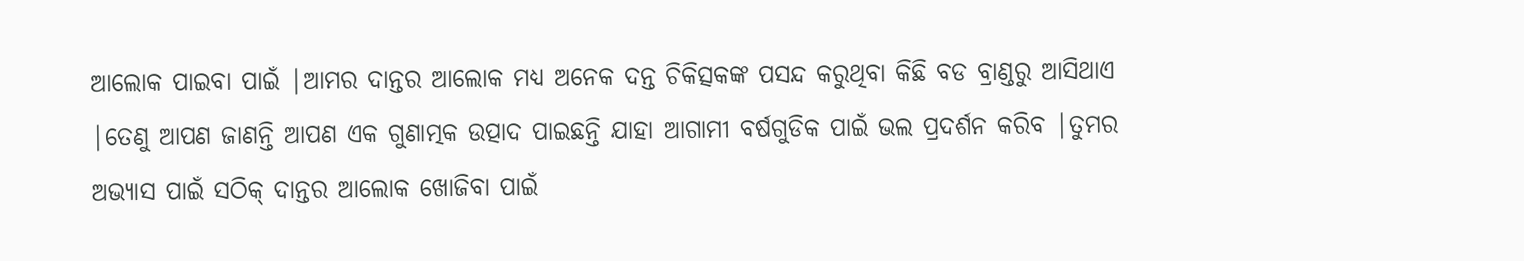ଆଲୋକ ପାଇବା ପାଇଁ |ଆମର ଦାନ୍ତର ଆଲୋକ ମଧ୍ୟ ଅନେକ ଦନ୍ତ ଚିକିତ୍ସକଙ୍କ ପସନ୍ଦ କରୁଥିବା କିଛି ବଡ ବ୍ରାଣ୍ଡରୁ ଆସିଥାଏ |ତେଣୁ ଆପଣ ଜାଣନ୍ତି ଆପଣ ଏକ ଗୁଣାତ୍ମକ ଉତ୍ପାଦ ପାଇଛନ୍ତି ଯାହା ଆଗାମୀ ବର୍ଷଗୁଡିକ ପାଇଁ ଭଲ ପ୍ରଦର୍ଶନ କରିବ |ତୁମର ଅଭ୍ୟାସ ପାଇଁ ସଠିକ୍ ଦାନ୍ତର ଆଲୋକ ଖୋଜିବା ପାଇଁ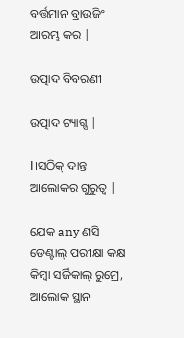ବର୍ତ୍ତମାନ ବ୍ରାଉଜିଂ ଆରମ୍ଭ କର |

ଉତ୍ପାଦ ବିବରଣୀ

ଉତ୍ପାଦ ଟ୍ୟାଗ୍ସ |

Ⅰ।ସଠିକ୍ ଦାନ୍ତ ଆଲୋକର ଗୁରୁତ୍ୱ |

ଯେକ any ଣସି ଡେଣ୍ଟାଲ୍ ପରୀକ୍ଷା କକ୍ଷ କିମ୍ବା ସର୍ଜିକାଲ୍ ରୁମ୍ରେ, ଆଲୋକ ସ୍ଥାନ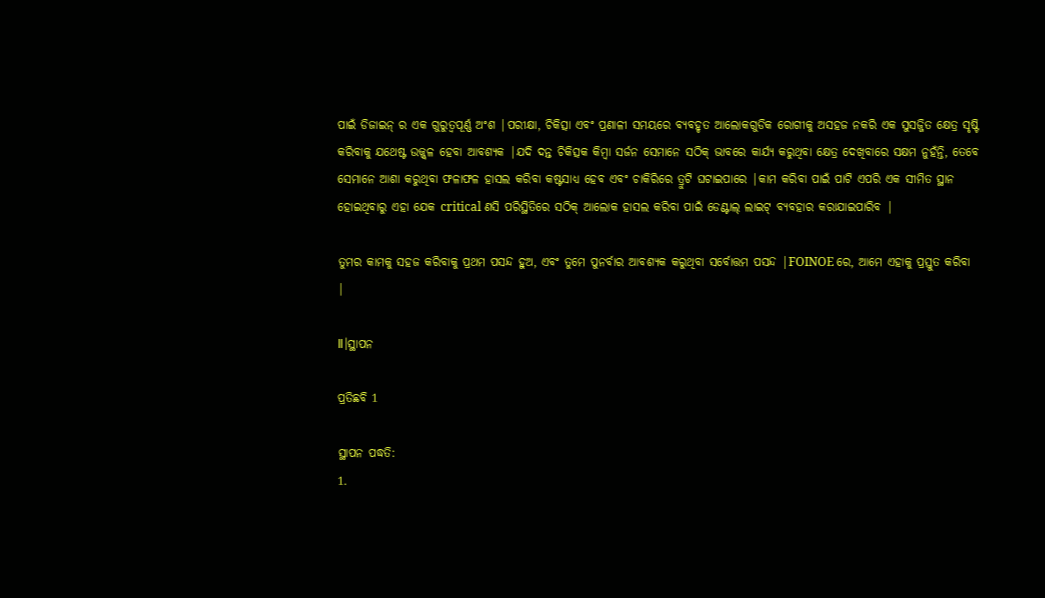ପାଇଁ ଡିଜାଇନ୍ ର ଏକ ଗୁରୁତ୍ୱପୂର୍ଣ୍ଣ ଅଂଶ |ପରୀକ୍ଷା, ଚିକିତ୍ସା ଏବଂ ପ୍ରଣାଳୀ ସମୟରେ ବ୍ୟବହୃତ ଆଲୋକଗୁଡିକ ରୋଗୀକୁ ଅସହଜ ନକରି ଏକ ସୁସଜ୍ଜିତ କ୍ଷେତ୍ର ସୃଷ୍ଟି କରିବାକୁ ଯଥେଷ୍ଟ ଉଜ୍ଜ୍ୱଳ ହେବା ଆବଶ୍ୟକ |ଯଦି ଦନ୍ତ ଚିକିତ୍ସକ କିମ୍ବା ସର୍ଜନ ସେମାନେ ସଠିକ୍ ଭାବରେ କାର୍ଯ୍ୟ କରୁଥିବା କ୍ଷେତ୍ର ଦେଖିବାରେ ସକ୍ଷମ ନୁହଁନ୍ତି, ତେବେ ସେମାନେ ଆଶା କରୁଥିବା ଫଳାଫଳ ହାସଲ କରିବା କଷ୍ଟସାଧ୍ୟ ହେବ ଏବଂ ଚାକିରିରେ ତ୍ରୁଟି ଘଟାଇପାରେ |କାମ କରିବା ପାଇଁ ପାଟି ଏପରି ଏକ ସୀମିତ ସ୍ଥାନ ହୋଇଥିବାରୁ ଏହା ଯେକ critical ଣସି ପରିସ୍ଥିତିରେ ସଠିକ୍ ଆଲୋକ ହାସଲ କରିବା ପାଇଁ ଡେଣ୍ଟାଲ୍ ଲାଇଟ୍ ବ୍ୟବହାର କରାଯାଇପାରିବ |

ତୁମର କାମକୁ ସହଜ କରିବାକୁ ପ୍ରଥମ ପସନ୍ଦ ହୁଅ, ଏବଂ ତୁମେ ପୁନର୍ବାର ଆବଶ୍ୟକ କରୁଥିବା ସର୍ବୋତ୍ତମ ପସନ୍ଦ |FOINOE ରେ, ଆମେ ଏହାକୁ ପ୍ରସ୍ତୁତ କରିବା |

Ⅱ।ସ୍ଥାପନ

ପ୍ରତିଛବି 1

ସ୍ଥାପନ ପଦ୍ଧତି:
1.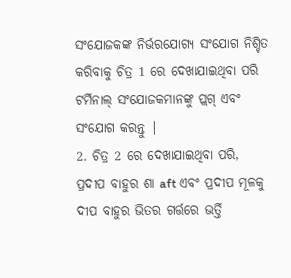ସଂଯୋଜକଙ୍କ ନିର୍ଭରଯୋଗ୍ୟ ସଂଯୋଗ ନିଶ୍ଚିତ କରିବାକୁ ଚିତ୍ର 1 ରେ ଦେଖାଯାଇଥିବା ପରି ଟର୍ମିନାଲ୍ ସଂଯୋଜକମାନଙ୍କୁ ପ୍ଲଗ୍ ଏବଂ ସଂଯୋଗ କରନ୍ତୁ |
2. ଚିତ୍ର 2 ରେ ଦେଖାଯାଇଥିବା ପରି, ପ୍ରଦୀପ ବାହୁର ଶା aft ଏବଂ ପ୍ରଦୀପ ମୂଳକୁ ଦୀପ ବାହୁର ଭିତର ଗର୍ତ୍ତରେ ଭର୍ତ୍ତି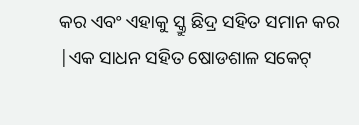କର ଏବଂ ଏହାକୁ ସ୍କ୍ରୁ ଛିଦ୍ର ସହିତ ସମାନ କର |ଏକ ସାଧନ ସହିତ ଷୋଡଶାଳ ସକେଟ୍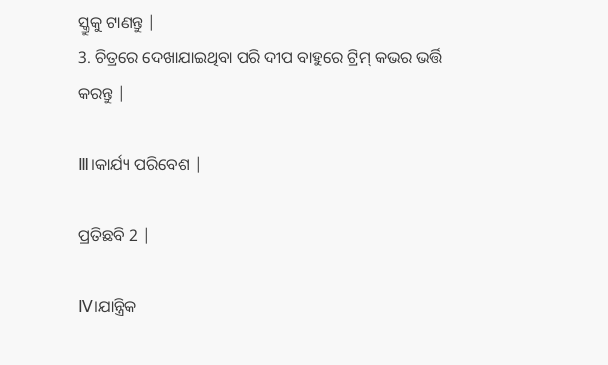ସ୍କ୍ରୁକୁ ଟାଣନ୍ତୁ |
3. ଚିତ୍ରରେ ଦେଖାଯାଇଥିବା ପରି ଦୀପ ବାହୁରେ ଟ୍ରିମ୍ କଭର ଭର୍ତ୍ତି କରନ୍ତୁ |

Ⅲ।କାର୍ଯ୍ୟ ପରିବେଶ |

ପ୍ରତିଛବି 2 |

Ⅳ।ଯାନ୍ତ୍ରିକ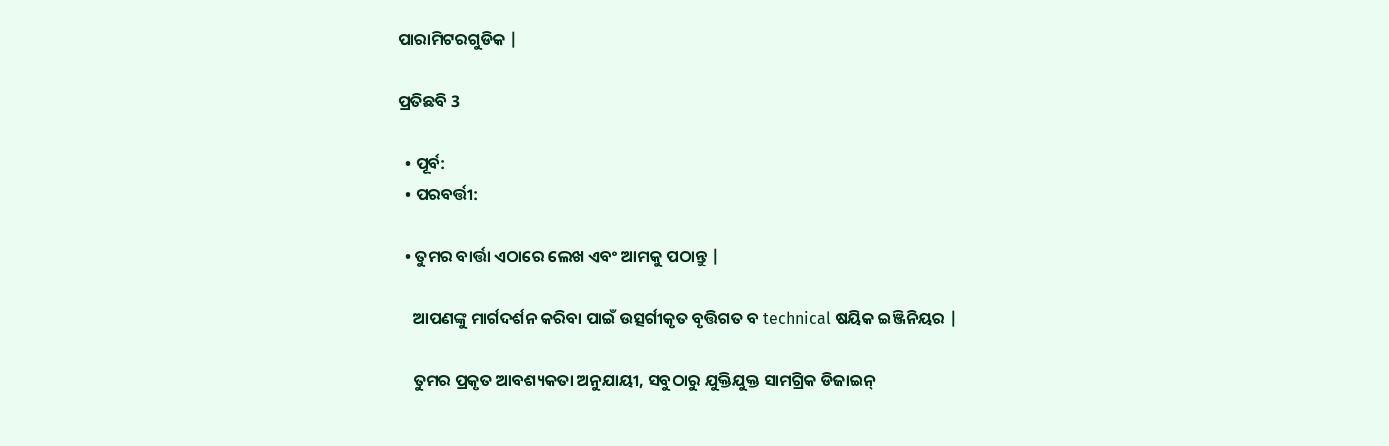ପାରାମିଟରଗୁଡିକ |

ପ୍ରତିଛବି 3

  • ପୂର୍ବ:
  • ପରବର୍ତ୍ତୀ:

  • ତୁମର ବାର୍ତ୍ତା ଏଠାରେ ଲେଖ ଏବଂ ଆମକୁ ପଠାନ୍ତୁ |

    ଆପଣଙ୍କୁ ମାର୍ଗଦର୍ଶନ କରିବା ପାଇଁ ଉତ୍ସର୍ଗୀକୃତ ବୃତ୍ତିଗତ ବ technical ଷୟିକ ଇଞ୍ଜିନିୟର |

    ତୁମର ପ୍ରକୃତ ଆବଶ୍ୟକତା ଅନୁଯାୟୀ, ସବୁଠାରୁ ଯୁକ୍ତିଯୁକ୍ତ ସାମଗ୍ରିକ ଡିଜାଇନ୍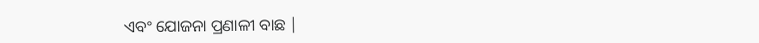ଏବଂ ଯୋଜନା ପ୍ରଣାଳୀ ବାଛ |